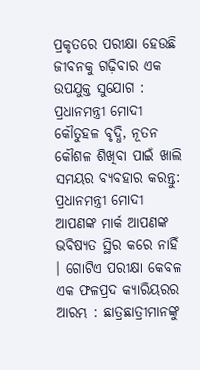ପ୍ରକୃତରେ ପରୀକ୍ଷା ହେଉଛି ଜୀବନକୁ ଗଢ଼ିବାର ଏକ ଉପଯୁକ୍ତ ସୁଯୋଗ : ପ୍ରଧାନମନ୍ତ୍ରୀ ମୋଦୀ
କୌତୁହଳ ବୃଦ୍ଧି, ନୂତନ କୌଶଳ ଶିଖିବା ପାଇଁ ଖାଲି ସମୟର ବ୍ୟବହାର କରନ୍ତୁ: ପ୍ରଧାନମନ୍ତ୍ରୀ ମୋଦୀ
ଆପଣଙ୍କ ମାର୍କ ଆପଣଙ୍କ ଭବିଷ୍ୟତ ସ୍ଥିର କରେ ନାହିଁ । ଗୋଟିଏ ପରୀକ୍ଷା କେବଳ ଏକ ଫଳପ୍ରଦ କ୍ୟାରିୟରର ଆରମ୍ଭ : ଛାତ୍ରଛାତ୍ରୀମାନଙ୍କୁ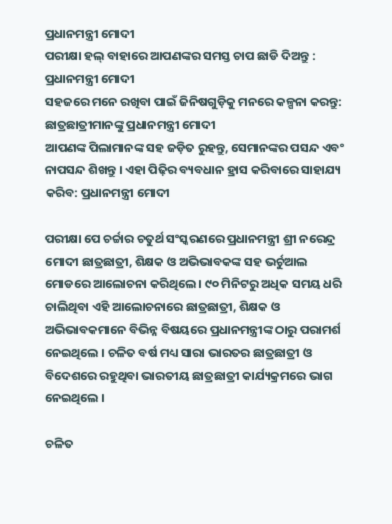ପ୍ରଧାନମନ୍ତ୍ରୀ ମୋଦୀ
ପରୀକ୍ଷା ହଲ୍ ବାହାରେ ଆପଣଙ୍କର ସମସ୍ତ ଚାପ ଛାଡି ଦିଅନ୍ତୁ : ପ୍ରଧାନମନ୍ତ୍ରୀ ମୋଦୀ
ସହଜରେ ମନେ ରଖିବା ପାଇଁ ଜିନିଷଗୁଡ଼ିକୁ ମନରେ କଳ୍ପନା କରନ୍ତୁ: ଛାତ୍ରଛାତ୍ରୀମାନଙ୍କୁ ପ୍ରଧାନମନ୍ତ୍ରୀ ମୋଦୀ
ଆପଣଙ୍କ ପିଲାମାନଙ୍କ ସହ ଜଡ଼ିତ ରୁହନ୍ତୁ, ସେମାନଙ୍କର ପସନ୍ଦ ଏବଂ ନାପସନ୍ଦ ଶିଖନ୍ତୁ । ଏହା ପିଢ଼ିର ବ୍ୟବଧାନ ହ୍ରାସ କରିବାରେ ସାହାଯ୍ୟ କରିବ: ପ୍ରଧାନମନ୍ତ୍ରୀ ମୋଦୀ

ପରୀକ୍ଷା ପେ ଚର୍ଚ୍ଚାର ଚତୁର୍ଥ ସଂସ୍କରଣରେ ପ୍ରଧାନମନ୍ତ୍ରୀ ଶ୍ରୀ ନରେନ୍ଦ୍ର ମୋଦୀ ଛାତ୍ରଛାତ୍ରୀ, ଶିକ୍ଷକ ଓ ଅଭିଭାବକଙ୍କ ସହ ଭର୍ଚୁଆଲ ମୋଡରେ ଆଲୋଚନା କରିଥିଲେ । ୯୦ ମିନିଟରୁ ଅଧିକ ସମୟ ଧରି ଚାଲିଥିବା ଏହି ଆଲୋଚନାରେ ଛାତ୍ରଛାତ୍ରୀ, ଶିକ୍ଷକ ଓ ଅଭିଭାବକମାନେ ବିଭିନ୍ନ ବିଷୟରେ ପ୍ରଧାନମନ୍ତ୍ରୀଙ୍କ ଠାରୁ ପରାମର୍ଶ ନେଇଥିଲେ । ଚଳିତ ବର୍ଷ ମଧ୍ୟ ସାରା ଭାରତର ଛାତ୍ରଛାତ୍ରୀ ଓ ବିଦେଶରେ ରହୁଥିବା ଭାରତୀୟ ଛାତ୍ରଛାତ୍ରୀ କାର୍ଯ୍ୟକ୍ରମରେ ଭାଗ ନେଇଥିଲେ ।

ଚଳିତ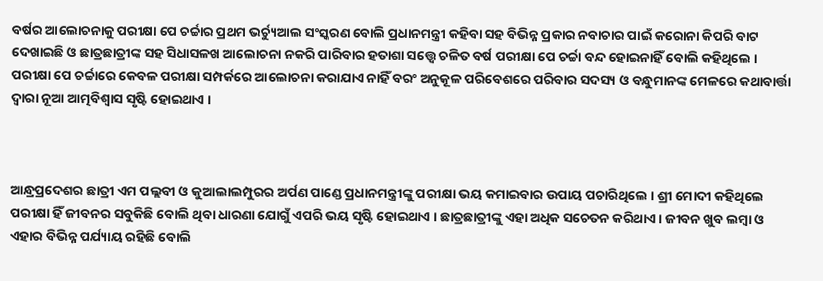ବର୍ଷର ଆଲୋଚନାକୁ ପରୀକ୍ଷା ପେ ଚର୍ଚ୍ଚାର ପ୍ରଥମ ଭର୍ଚ୍ୟୁଆଲ ସଂସ୍କରଣ ବୋଲି ପ୍ରଧାନମନ୍ତ୍ରୀ କହିବା ସହ ବିଭିନ୍ନ ପ୍ରକାର ନବାଚାର ପାଇଁ କରୋନା କିପରି ବାଟ ଦେଖାଇଛି ଓ ଛାତ୍ରଛାତ୍ରୀଙ୍କ ସହ ସିଧାସଳଖ ଆଲୋଚନା ନକରି ପାରିବାର ହତାଶା ସତ୍ତ୍ୱେ ଚଳିତ ବର୍ଷ ପରୀକ୍ଷା ପେ ଚର୍ଚ୍ଚା ବନ୍ଦ ହୋଇନାହିଁ ବୋଲି କହିଥିଲେ । ପରୀକ୍ଷା ପେ ଚର୍ଚ୍ଚାରେ କେବଳ ପରୀକ୍ଷା ସମ୍ପର୍କରେ ଆଲୋଚନା କରାଯାଏ ନାହିଁ ବରଂ ଅନୁକୂଳ ପରିବେଶରେ ପରିବାର ସଦସ୍ୟ ଓ ବନ୍ଧୁମାନଙ୍କ ମେଳରେ କଥାବାର୍ତ୍ତା ଦ୍ୱାରା ନୂଆ ଆତ୍ମବିଶ୍ୱାସ ସୃଷ୍ଟି ହୋଇଥାଏ ।



ଆନ୍ଧ୍ରପ୍ରଦେଶର ଛାତ୍ରୀ ଏମ ପଲ୍ଲବୀ ଓ କୁଆଲାଲମ୍ପୁରର ଅର୍ପଣ ପାଣ୍ଡେ ପ୍ରଧାନମନ୍ତ୍ରୀଙ୍କୁ ପରୀକ୍ଷା ଭୟ କମାଇବାର ଉପାୟ ପଚାରିଥିଲେ । ଶ୍ରୀ ମୋଦୀ କହିଥିଲେ ପରୀକ୍ଷା ହିଁ ଜୀବନର ସବୁକିଛି ବୋଲି ଥିବା ଧାରଣା ଯୋଗୁଁ ଏପରି ଭୟ ସୃଷ୍ଟି ହୋଇଥାଏ । ଛାତ୍ରଛାତ୍ରୀଙ୍କୁ ଏହା ଅଧିକ ସଚେତନ କରିଥାଏ । ଜୀବନ ଖୁବ ଲମ୍ବା ଓ ଏହାର ବିଭିନ୍ନ ପର୍ଯ୍ୟାୟ ରହିଛି ବୋଲି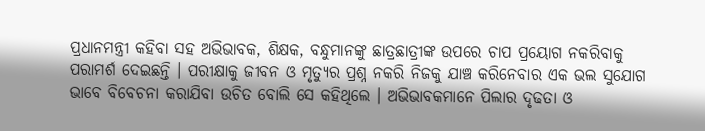ପ୍ରଧାନମନ୍ତ୍ରୀ କହିବା ସହ ଅଭିଭାବକ, ଶିକ୍ଷକ, ବନ୍ଧୁମାନଙ୍କୁ ଛାତ୍ରଛାତ୍ରୀଙ୍କ ଉପରେ ଚାପ ପ୍ରୟୋଗ ନକରିବାକୁ ପରାମର୍ଶ ଦେଇଛନ୍ତି । ପରୀକ୍ଷାକୁ ଜୀବନ ଓ ମୃତ୍ୟୁର ପ୍ରଶ୍ନ ନକରି ନିଜକୁ ଯାଞ୍ଚ କରିନେବାର ଏକ ଭଲ ସୁଯୋଗ ଭାବେ ବିବେଚନା କରାଯିବା ଉଚିତ ବୋଲି ସେ କହିଥିଲେ । ଅଭିଭାବକମାନେ ପିଲାର ଦୃଢତା ଓ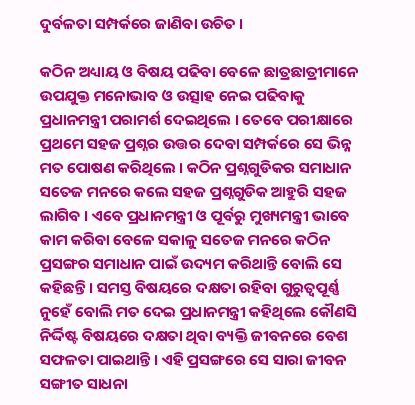ଦୁର୍ବଳତା ସମ୍ପର୍କରେ ଜାଣିବା ଉଚିତ ।

କଠିନ ଅଧ୍ୟାୟ ଓ ବିଷୟ ପଢିବା ବେଳେ ଛାତ୍ରଛାତ୍ରୀମାନେ ଉପଯୁକ୍ତ ମନୋଭାବ ଓ ଉତ୍ସାହ ନେଇ ପଢିବାକୁ ପ୍ରଧାନମନ୍ତ୍ରୀ ପରାମର୍ଶ ଦେଇଥିଲେ । ତେବେ ପରୀକ୍ଷାରେ ପ୍ରଥମେ ସହଜ ପ୍ରଶ୍ନର ଉତ୍ତର ଦେବା ସମ୍ପର୍କରେ ସେ ଭିନ୍ନ ମତ ପୋଷଣ କରିଥିଲେ । କଠିନ ପ୍ରଶ୍ନଗୁଡିକର ସମାଧାନ ସତେଜ ମନରେ କଲେ ସହଜ ପ୍ରଶ୍ନଗୁଡିକ ଆହୁରି ସହଜ ଲାଗିବ । ଏବେ ପ୍ରଧାନମନ୍ତ୍ରୀ ଓ ପୂର୍ବରୁ ମୁଖ୍ୟମନ୍ତ୍ରୀ ଭାବେ କାମ କରିବା ବେଳେ ସକାଳୁ ସତେଜ ମନରେ କଠିନ ପ୍ରସଙ୍ଗର ସମାଧାନ ପାଇଁ ଉଦ୍ୟମ କରିଥାନ୍ତି ବୋଲି ସେ କହିଛନ୍ତି । ସମସ୍ତ ବିଷୟରେ ଦକ୍ଷତା ରହିବା ଗୁରୁତ୍ୱପୂର୍ଣ୍ଣ ନୁହେଁ ବୋଲି ମତ ଦେଇ ପ୍ରଧାନମନ୍ତ୍ରୀ କହିଥିଲେ କୌଣସି ନିର୍ଦ୍ଦିଷ୍ଟ ବିଷୟରେ ଦକ୍ଷତା ଥିବା ବ୍ୟକ୍ତି ଜୀବନରେ ବେଶ ସଫଳତା ପାଇଥାନ୍ତି । ଏହି ପ୍ରସଙ୍ଗରେ ସେ ସାରା ଜୀବନ ସଙ୍ଗୀତ ସାଧନା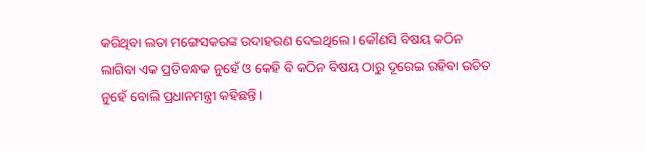କରିଥିବା ଲତା ମଙ୍ଗେସକରଙ୍କ ଉଦାହରଣ ଦେଇଥିଲେ । କୌଣସି ବିଷୟ କଠିନ ଲାଗିବା ଏକ ପ୍ରତିବନ୍ଧକ ନୁହେଁ ଓ କେହି ବି କଠିନ ବିଷୟ ଠାରୁ ଦୂରେଇ ରହିବା ଉଚିତ ନୁହେଁ ବୋଲି ପ୍ରଧାନମନ୍ତ୍ରୀ କହିଛନ୍ତି ।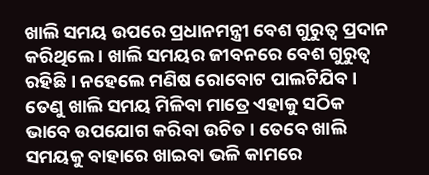ଖାଲି ସମୟ ଉପରେ ପ୍ରଧାନମନ୍ତ୍ରୀ ବେଶ ଗୁରୁତ୍ୱ ପ୍ରଦାନ କରିଥିଲେ । ଖାଲି ସମୟର ଜୀବନରେ ବେଶ ଗୁରୁତ୍ୱ ରହିଛି । ନହେଲେ ମଣିଷ ରୋବୋଟ ପାଲଟିଯିବ । ତେଣୁ ଖାଲି ସମୟ ମିଳିବା ମାତ୍ରେ ଏହାକୁ ସଠିକ ଭାବେ ଉପଯୋଗ କରିବା ଉଚିତ । ତେବେ ଖାଲି ସମୟକୁ ବାହାରେ ଖାଇବା ଭଳି କାମରେ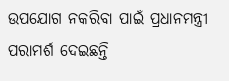ଉପଯୋଗ ନକରିବା ପାଇଁ ପ୍ରଧାନମନ୍ତ୍ରୀ ପରାମର୍ଶ ଦେଇଛନ୍ତି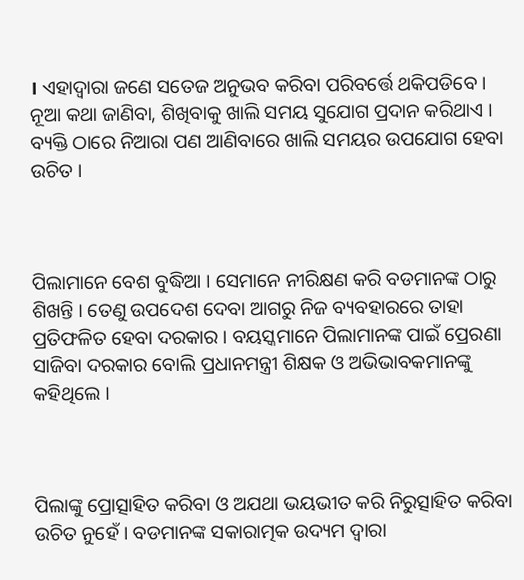। ଏହାଦ୍ୱାରା ଜଣେ ସତେଜ ଅନୁଭବ କରିବା ପରିବର୍ତ୍ତେ ଥକିପଡିବେ । ନୂଆ କଥା ଜାଣିବା, ଶିଖିବାକୁ ଖାଲି ସମୟ ସୁଯୋଗ ପ୍ରଦାନ କରିଥାଏ । ବ୍ୟକ୍ତି ଠାରେ ନିଆରା ପଣ ଆଣିବାରେ ଖାଲି ସମୟର ଉପଯୋଗ ହେବା ଉଚିତ ।



ପିଲାମାନେ ବେଶ ବୁଦ୍ଧିଆ । ସେମାନେ ନୀରିକ୍ଷଣ କରି ବଡମାନଙ୍କ ଠାରୁ ଶିଖନ୍ତି । ତେଣୁ ଉପଦେଶ ଦେବା ଆଗରୁ ନିଜ ବ୍ୟବହାରରେ ତାହା ପ୍ରତିଫଳିତ ହେବା ଦରକାର । ବୟସ୍କମାନେ ପିଲାମାନଙ୍କ ପାଇଁ ପ୍ରେରଣା ସାଜିବା ଦରକାର ବୋଲି ପ୍ରଧାନମନ୍ତ୍ରୀ ଶିକ୍ଷକ ଓ ଅଭିଭାବକମାନଙ୍କୁ କହିଥିଲେ ।



ପିଲାଙ୍କୁ ପ୍ରୋତ୍ସାହିତ କରିବା ଓ ଅଯଥା ଭୟଭୀତ କରି ନିରୁତ୍ସାହିତ କରିବା ଉଚିତ ନୁହେଁ । ବଡମାନଙ୍କ ସକାରାତ୍ମକ ଉଦ୍ୟମ ଦ୍ୱାରା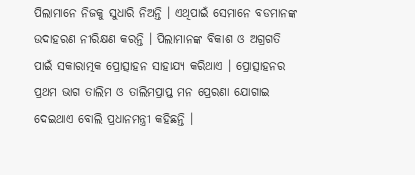ପିଲାମାନେ ନିଜକୁ ସୁଧାରି ନିଅନ୍ତି । ଏଥିପାଇଁ ସେମାନେ ବଡମାନଙ୍କ ଉଦାହରଣ ନୀରିକ୍ଷଣ କରନ୍ତି । ପିଲାମାନଙ୍କ ବିକାଶ ଓ ଅଗ୍ରଗତି ପାଇଁ ସକାରାତ୍ମକ ପ୍ରୋତ୍ସାହନ ସାହାଯ୍ୟ କରିଥାଏ । ପ୍ରୋତ୍ସାହନର ପ୍ରଥମ ଭାଗ ତାଲିମ ଓ ତାଲିମପ୍ରାପ୍ତ ମନ ପ୍ରେରଣା ଯୋଗାଇ ଦେଇଥାଏ ବୋଲି ପ୍ରଧାନମନ୍ତ୍ରୀ କହିଛନ୍ତି ।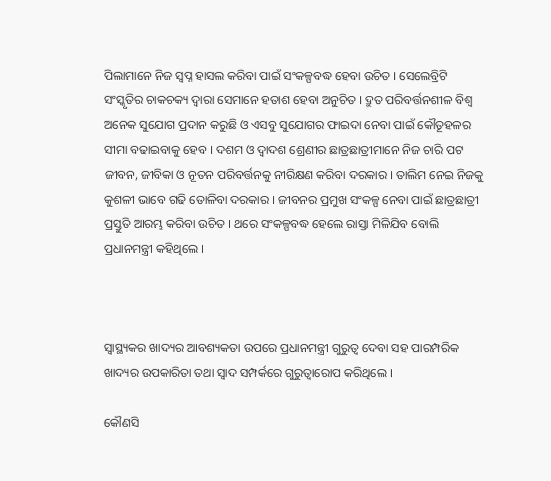ପିଲାମାନେ ନିଜ ସ୍ୱପ୍ନ ହାସଲ କରିବା ପାଇଁ ସଂକଳ୍ପବଦ୍ଧ ହେବା ଉଚିତ । ସେଲେବ୍ରିଟି ସଂସ୍କୃତିର ଚାକଚକ୍ୟ ଦ୍ୱାରା ସେମାନେ ହତାଶ ହେବା ଅନୁଚିତ । ଦ୍ରୁତ ପରିବର୍ତ୍ତନଶୀଳ ବିଶ୍ୱ ଅନେକ ସୁଯୋଗ ପ୍ରଦାନ କରୁଛି ଓ ଏସବୁ ସୁଯୋଗର ଫାଇଦା ନେବା ପାଇଁ କୌତୂହଳର ସୀମା ବଢାଇବାକୁ ହେବ । ଦଶମ ଓ ଦ୍ୱାଦଶ ଶ୍ରେଣୀର ଛାତ୍ରଛାତ୍ରୀମାନେ ନିଜ ଚାରି ପଟ ଜୀବନ, ଜୀବିକା ଓ ନୂତନ ପରିବର୍ତ୍ତନକୁ ନୀରିକ୍ଷଣ କରିବା ଦରକାର । ତାଲିମ ନେଇ ନିଜକୁ କୁଶଳୀ ଭାବେ ଗଢି ତୋଳିବା ଦରକାର । ଜୀବନର ପ୍ରମୁଖ ସଂକଳ୍ପ ନେବା ପାଇଁ ଛାତ୍ରଛାତ୍ରୀ ପ୍ରସ୍ତୁତି ଆରମ୍ଭ କରିବା ଉଚିତ । ଥରେ ସଂକଳ୍ପବଦ୍ଧ ହେଲେ ରାସ୍ତା ମିଳିଯିବ ବୋଲି ପ୍ରଧାନମନ୍ତ୍ରୀ କହିଥିଲେ ।



ସ୍ୱାସ୍ଥ୍ୟକର ଖାଦ୍ୟର ଆବଶ୍ୟକତା ଉପରେ ପ୍ରଧାନମନ୍ତ୍ରୀ ଗୁରୁତ୍ୱ ଦେବା ସହ ପାରମ୍ପରିକ ଖାଦ୍ୟର ଉପକାରିତା ତଥା ସ୍ୱାଦ ସମ୍ପର୍କରେ ଗୁରୁତ୍ୱାରୋପ କରିଥିଲେ ।

କୌଣସି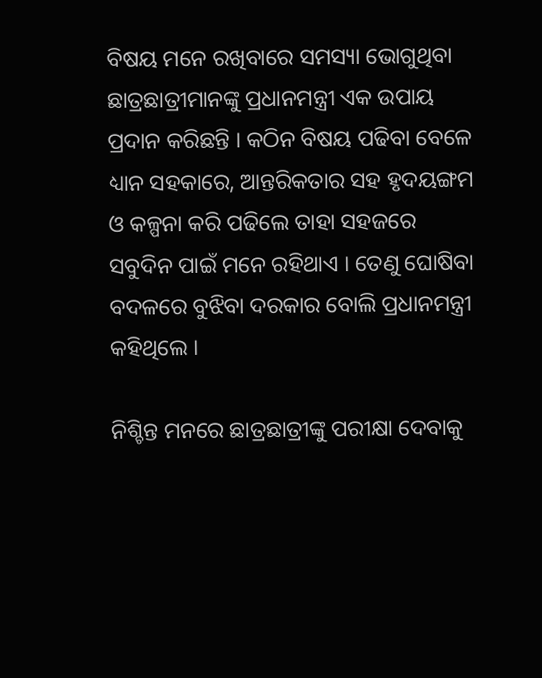ବିଷୟ ମନେ ରଖିବାରେ ସମସ୍ୟା ଭୋଗୁଥିବା ଛାତ୍ରଛାତ୍ରୀମାନଙ୍କୁ ପ୍ରଧାନମନ୍ତ୍ରୀ ଏକ ଉପାୟ ପ୍ରଦାନ କରିଛନ୍ତି । କଠିନ ବିଷୟ ପଢିବା ବେଳେ ଧ୍ୟାନ ସହକାରେ, ଆନ୍ତରିକତାର ସହ ହୃଦୟଙ୍ଗମ ଓ କଳ୍ପନା କରି ପଢିଲେ ତାହା ସହଜରେ ସବୁଦିନ ପାଇଁ ମନେ ରହିଥାଏ । ତେଣୁ ଘୋଷିବା ବଦଳରେ ବୁଝିବା ଦରକାର ବୋଲି ପ୍ରଧାନମନ୍ତ୍ରୀ କହିଥିଲେ ।

ନିଶ୍ଚିନ୍ତ ମନରେ ଛାତ୍ରଛାତ୍ରୀଙ୍କୁ ପରୀକ୍ଷା ଦେବାକୁ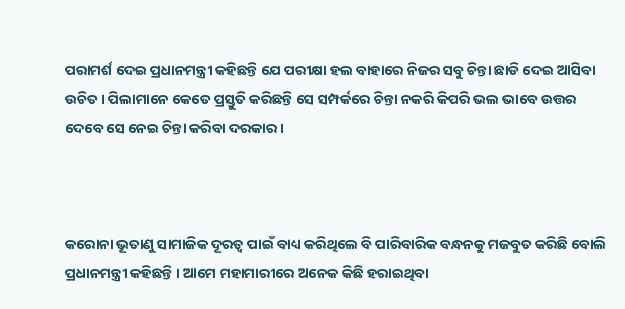ପରାମର୍ଶ ଦେଇ ପ୍ରଧାନମନ୍ତ୍ରୀ କହିଛନ୍ତି ଯେ ପରୀକ୍ଷା ହଲ ବାହାରେ ନିଜର ସବୁ ଚିନ୍ତା ଛାଡି ଦେଇ ଆସିବା ଉଚିତ । ପିଲାମାନେ କେତେ ପ୍ରସ୍ତୁତି କରିଛନ୍ତି ସେ ସମ୍ପର୍କରେ ଚିନ୍ତା ନକରି କିପରି ଭଲ ଭାବେ ଉତ୍ତର ଦେବେ ସେ ନେଇ ଚିନ୍ତା କରିବା ଦରକାର ।



କରୋନା ଭୂତାଣୁ ସାମାଜିକ ଦୂରତ୍ୱ ପାଇଁ ବାଧ୍ୟ କରିଥିଲେ ବି ପାରିବାରିକ ବନ୍ଧନକୁ ମଜବୁତ କରିଛି ବୋଲି ପ୍ରଧାନମନ୍ତ୍ରୀ କହିଛନ୍ତି । ଆମେ ମହାମାରୀରେ ଅନେକ କିଛି ହରାଇଥିବା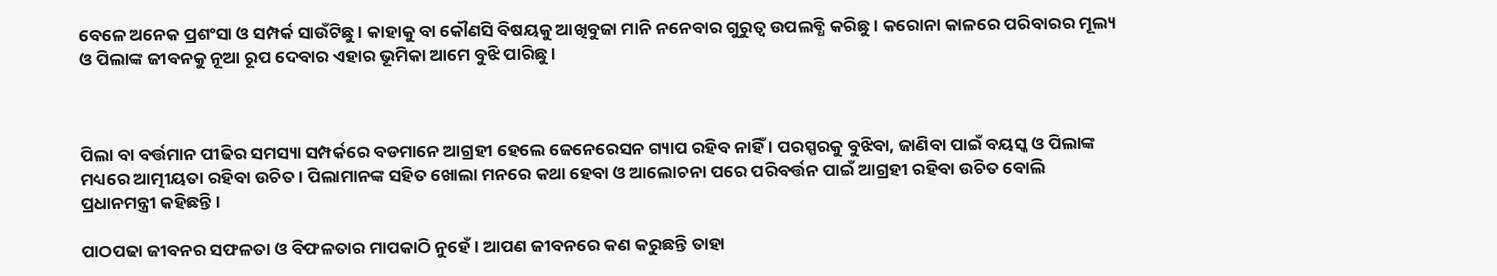ବେଳେ ଅନେକ ପ୍ରଶଂସା ଓ ସମ୍ପର୍କ ସାଉଁଟିଛୁ । କାହାକୁ ବା କୌଣସି ବିଷୟକୁ ଆଖିବୁଜା ମାନି ନନେବାର ଗୁରୁତ୍ୱ ଉପଲବ୍ଧି କରିଛୁ । କରୋନା କାଳରେ ପରିବାରର ମୂଲ୍ୟ ଓ ପିଲାଙ୍କ ଜୀବନକୁ ନୂଆ ରୂପ ଦେବାର ଏହାର ଭୂମିକା ଆମେ ବୁଝି ପାରିଛୁ ।



ପିଲା ବା ବର୍ତ୍ତମାନ ପୀଢିର ସମସ୍ୟା ସମ୍ପର୍କରେ ବଡମାନେ ଆଗ୍ରହୀ ହେଲେ ଜେନେରେସନ ଗ୍ୟାପ ରହିବ ନାହିଁ । ପରସ୍ପରକୁ ବୁଝିବା, ଜାଣିବା ପାଇଁ ବୟସ୍କ ଓ ପିଲାଙ୍କ ମଧ୍ୟରେ ଆତ୍ମୀୟତା ରହିବା ଉଚିତ । ପିଲାମାନଙ୍କ ସହିତ ଖୋଲା ମନରେ କଥା ହେବା ଓ ଆଲୋଚନା ପରେ ପରିବର୍ତ୍ତନ ପାଇଁ ଆଗ୍ରହୀ ରହିବା ଉଚିତ ବୋଲି ପ୍ରଧାନମନ୍ତ୍ରୀ କହିଛନ୍ତି ।

ପାଠପଢା ଜୀବନର ସଫଳତା ଓ ବିଫଳତାର ମାପକାଠି ନୁହେଁ । ଆପଣ ଜୀବନରେ କଣ କରୁଛନ୍ତି ତାହା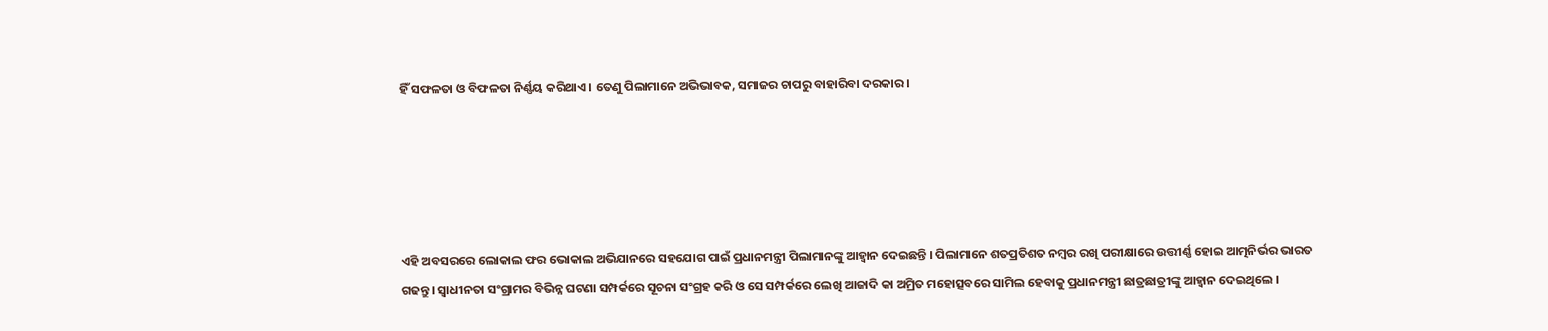ହିଁ ସଫଳତା ଓ ବିଫଳତା ନିର୍ଣ୍ଣୟ କରିଥାଏ । ତେଣୁ ପିଲାମାନେ ଅଭିଭାବକ, ସମାଜର ଚାପରୁ ବାହାରିବା ଦରକାର ।





ଏହି ଅବସରରେ ଲୋକାଲ ଫର ଭୋକାଲ ଅଭିଯାନରେ ସହଯୋଗ ପାଇଁ ପ୍ରଧାନମନ୍ତ୍ରୀ ପିଲାମାନଙ୍କୁ ଆହ୍ୱାନ ଦେଇଛନ୍ତି । ପିଲାମାନେ ଶତପ୍ରତିଶତ ନମ୍ବର ରଖି ପରୀକ୍ଷାରେ ଉତ୍ତୀର୍ଣ୍ଣ ହୋଇ ଆତ୍ମନିର୍ଭର ଭାରତ ଗଢନ୍ତୁ । ସ୍ୱାଧୀନତା ସଂଗ୍ରାମର ବିଭିନ୍ନ ଘଟଣା ସମ୍ପର୍କରେ ସୂଚନା ସଂଗ୍ରହ କରି ଓ ସେ ସମ୍ପର୍କରେ ଲେଖି ଆଜାଦି କା ଅମ୍ରିତ ମହୋତ୍ସବରେ ସାମିଲ ହେବାକୁ ପ୍ରଧାନମନ୍ତ୍ରୀ ଛାତ୍ରଛାତ୍ରୀଙ୍କୁ ଆହ୍ୱାନ ଦେଇଥିଲେ ।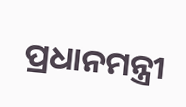ପ୍ରଧାନମନ୍ତ୍ରୀ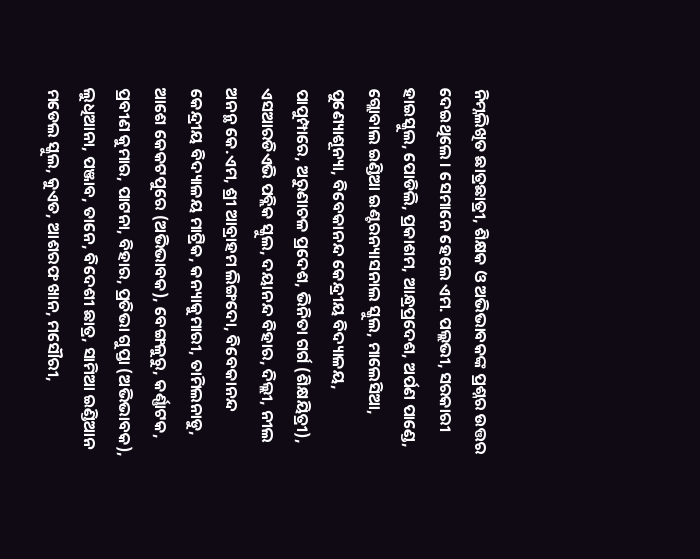ନିମ୍ନଲିଖିତ ଛାତ୍ରଛାତ୍ରୀ, ଶିକ୍ଷକ ଓ ଅଭିଭାବକଙ୍କ ପ୍ରଶ୍ନର ଉତ୍ତର ଦେଇଥିଲେ । ସେମାନେ ହେଲେ ଏମ. ପଲ୍ଲଭୀ, ସରକାରୀ ହାଇସ୍କୁଲ, ପୋଡିଲି, ପ୍ରକାଶମ, ଆନ୍ଧ୍ରପ୍ରଦେଶ, ଅର୍ପଣ ପାଣ୍ଡେ, ଗ୍ଲୋବାଲ ଇଣ୍ଡିଆ ଇଣ୍ଟରନ୍ୟାସନାଲ ସ୍କୁଲ, ମାଲେସିଆ, ପୁଣ୍ୟୋଶୂନ୍ୟା, ବିବେକାନନ୍ଦ କେନ୍ଦ୍ରୀୟ ବିଦ୍ୟାଳୟ, ପାପୁମ୍ପାରେ, ଅରୁଣାଚଳ ପ୍ରଦେଶ, ଭିନିତା ଗର୍ଗ (ଶିକ୍ଷୟିତ୍ରୀ), ଏସଆରଡିଏଭି ପବ୍ଲିକ ସ୍କୁଲ, ଦୟାନନ୍ଦ ବିହାର, ଦିଲ୍ଲୀ, ନୀଲ ଅନନ୍ଥ କେ.ଏମ, ଶ୍ରୀ ଆବ୍ରାହମ ଲିଙ୍ଗଦୋ, ବିବେକାନନ୍ଦ କେନ୍ଦ୍ରୀୟ ବିଦ୍ୟାଳୟ ମାଟ୍ରିକ, କନ୍ୟାକୁମାରୀ, ତାମିଲନାଡୁ, ଆଶେ କେକଟପୁରେ (ଅଭିଭାବକ), ବେଙ୍ଗଳୁରୁ, କର୍ଣ୍ଣାଟକ, ପ୍ରବୀଣ କୁମାର, ପାଟନା, ବିହାର, ପ୍ରତିଭା ଗୁପ୍ତା (ଅଭିଭାବକ), ଲୁଧିଆନା, ପଞ୍ଜାବ, ତାନେ, ବିଦେଶୀ ଛାତ୍ର, ସାମିଆ ଇଣ୍ଡିଆନ ମଡେଲ ସ୍କୁଲ, କୁଏତ, ଆଶରଫ ଖାନ, ମସୌରୀ,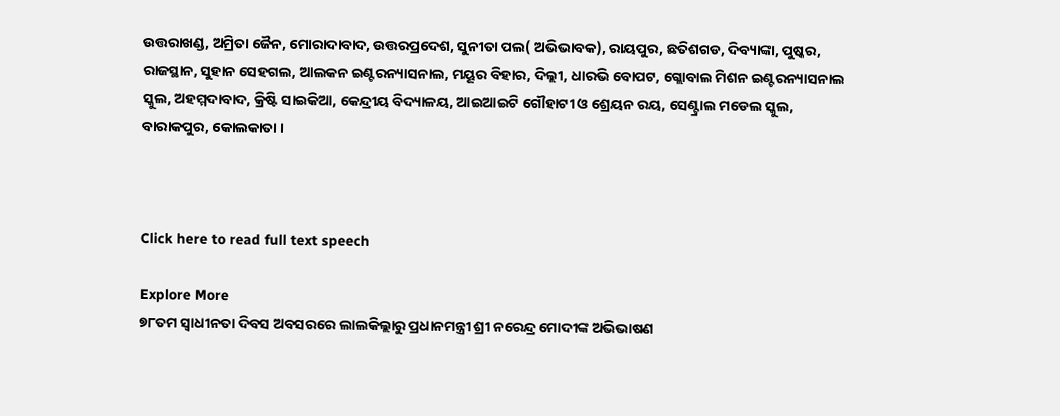ଉତ୍ତରାଖଣ୍ଡ, ଅମ୍ରିତା ଜୈନ, ମୋରାଦାବାଦ, ଉତ୍ତରପ୍ରଦେଶ, ସୁନୀତା ପଲ( ଅଭିଭାବକ), ରାୟପୁର, ଛତିଶଗଡ, ଦିବ୍ୟାଙ୍କା, ପୁଷ୍କର, ରାଜସ୍ଥାନ, ସୁହାନ ସେହଗଲ, ଆଲକନ ଇଣ୍ଟରନ୍ୟାସନାଲ, ମୟୂର ବିହାର, ଦିଲ୍ଲୀ, ଧାରଭି ବୋପଟ, ଗ୍ଲୋବାଲ ମିଶନ ଇଣ୍ଟରନ୍ୟାସନାଲ ସ୍କୁଲ, ଅହମ୍ମଦାବାଦ, କ୍ରିଷ୍ଟି ସାଇକିଆ, କେନ୍ଦ୍ରୀୟ ବିଦ୍ୟାଳୟ, ଆଇଆଇଟି ଗୌହାଟୀ ଓ ଶ୍ରେୟନ ରୟ, ସେଣ୍ଟ୍ରାଲ ମଡେଲ ସ୍କୁଲ, ବାରାକପୁର, କୋଲକାତା ।



Click here to read full text speech

Explore More
୭୮ତମ ସ୍ୱାଧୀନତା ଦିବସ ଅବସରରେ ଲାଲକିଲ୍ଲାରୁ ପ୍ରଧାନମନ୍ତ୍ରୀ ଶ୍ରୀ ନରେନ୍ଦ୍ର ମୋଦୀଙ୍କ ଅଭିଭାଷଣ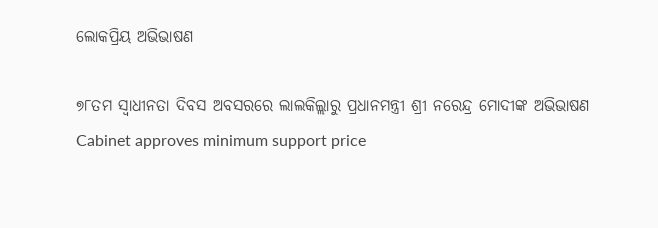ଲୋକପ୍ରିୟ ଅଭିଭାଷଣ

୭୮ତମ ସ୍ୱାଧୀନତା ଦିବସ ଅବସରରେ ଲାଲକିଲ୍ଲାରୁ ପ୍ରଧାନମନ୍ତ୍ରୀ ଶ୍ରୀ ନରେନ୍ଦ୍ର ମୋଦୀଙ୍କ ଅଭିଭାଷଣ
Cabinet approves minimum support price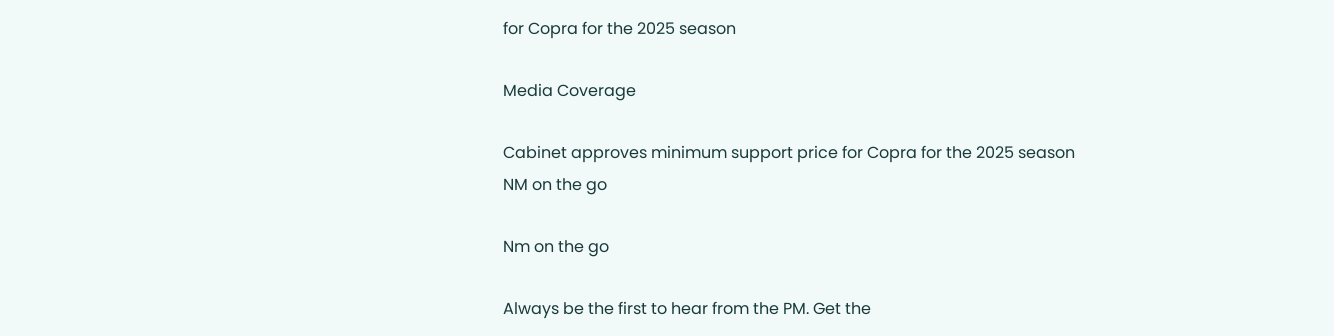for Copra for the 2025 season

Media Coverage

Cabinet approves minimum support price for Copra for the 2025 season
NM on the go

Nm on the go

Always be the first to hear from the PM. Get the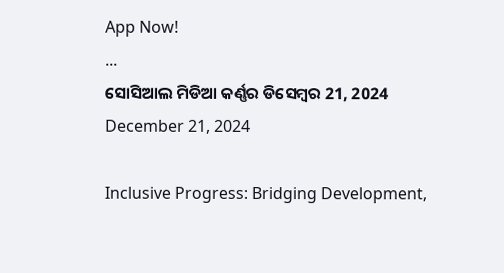App Now!
...
ସୋସିଆଲ ମିଡିଆ କର୍ଣ୍ଣର ଡିସେମ୍ବର 21, 2024
December 21, 2024

Inclusive Progress: Bridging Development,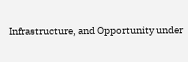Infrastructure, and Opportunity under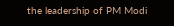the leadership of PM Modi